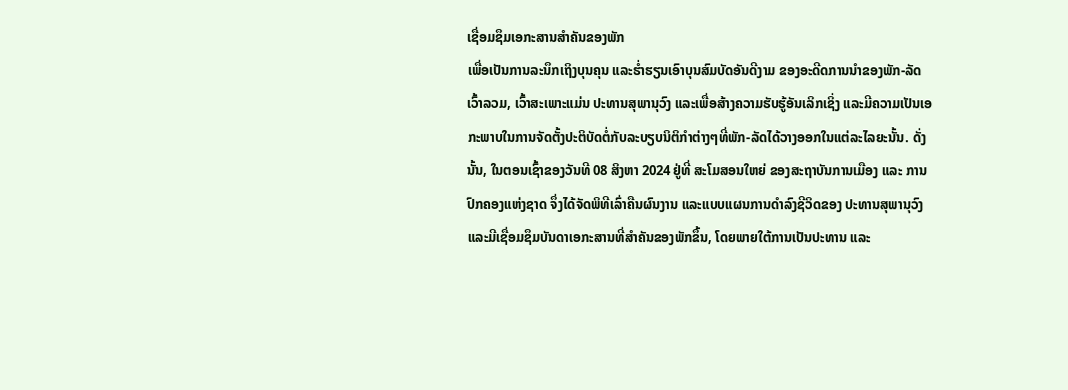ເຊື່ອມຊຶມເອກະສານສໍາຄັນຂອງພັກ
ເພື່ອເປັນການລະນຶກເຖິງບຸນຄຸນ ແລະຮໍ່າຮຽນເອົາບຸນສົມບັດອັນດີງາມ ຂອງອະດີດການນໍາຂອງພັກ-ລັດ ເວົ້າລວມ, ເວົ້າສະເພາະແມ່ນ ປະທານສຸພານຸວົງ ແລະເພື່ອສ້າງຄວາມຮັບຮູ້ອັນເລິກເຊິ່ງ ແລະມີຄວາມເປັນເອກະພາບໃນການຈັດຕັ້ງປະຕິບັດຕໍ່ກັບລະບຽບນິຕິກຳຕ່າງໆທີ່ພັກ-ລັດໄດ້ວາງອອກໃນແຕ່ລະໄລຍະນັ້ນ. ດັ່ງນັ້ນ, ໃນຕອນເຊົ້າຂອງວັນທີ 08 ສິງຫາ 2024 ຢູ່ທີ່ ສະໂມສອນໃຫຍ່ ຂອງສະຖາບັນການເມືອງ ແລະ ການປົກຄອງແຫ່ງຊາດ ຈຶ່ງໄດ້ຈັດພິທີເລົ່າຄືນຜົນງານ ແລະແບບແຜນການດຳລົງຊີວິດຂອງ ປະທານສຸພານຸວົງ ແລະມີເຊື່ອມຊຶມບັນດາເອກະສານທີ່ສໍາຄັນຂອງພັກຂຶ້ນ, ໂດຍພາຍໃຕ້ການເປັນປະທານ ແລະ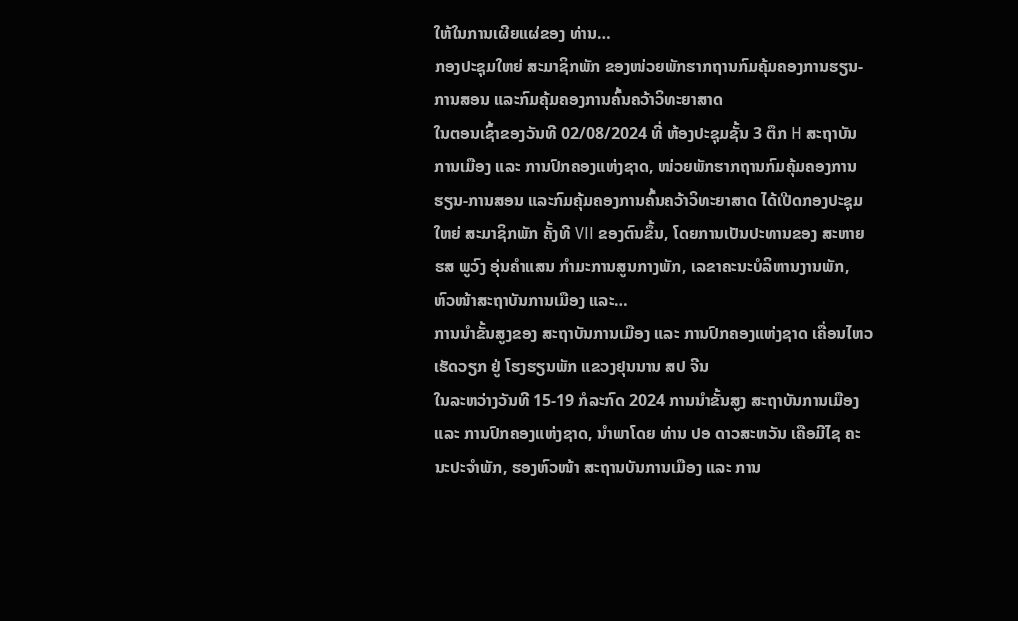ໃຫ້ໃນການເຜີຍແຜ່ຂອງ ທ່ານ…
ກອງປະຊຸມໃຫຍ່ ສະມາຊິກພັກ ຂອງໜ່ວຍພັກຮາກຖານກົມຄຸ້ມຄອງການຮຽນ-ການສອນ ແລະກົມຄຸ້ມຄອງການຄົ້ນຄວ້າວິທະຍາສາດ
ໃນຕອນເຊົ້າຂອງວັນທີ 02/08/2024 ທີ່ ຫ້ອງປະຊຸມຊັ້ນ 3 ຕຶກ H ສະຖາບັນການເມືອງ ແລະ ການປົກຄອງແຫ່ງຊາດ, ໜ່ວຍພັກຮາກຖານກົມຄຸ້ມຄອງການຮຽນ-ການສອນ ແລະກົມຄຸ້ມຄອງການຄົ້ນຄວ້າວິທະຍາສາດ ໄດ້ເປີດກອງປະຊຸມໃຫຍ່ ສະມາຊິກພັກ ຄັ້ງທີ VII ຂອງຕົນຂຶ້ນ, ໂດຍການເປັນປະທານຂອງ ສະຫາຍ ຮສ ພູວົງ ອຸ່ນຄໍາແສນ ກຳມະການສູນກາງພັກ, ເລຂາຄະນະບໍລິຫານງານພັກ, ຫົວໜ້າສະຖາບັນການເມືອງ ແລະ…
ການນຳຂັ້ນສູງຂອງ ສະຖາບັນການເມືອງ ແລະ ການປົກຄອງແຫ່ງຊາດ ເຄື່ອນໄຫວເຮັດວຽກ ຢູ່ ໂຮງຮຽນພັກ ແຂວງຢຸນນານ ສປ ຈີນ
ໃນລະຫວ່າງວັນທີ 15-19 ກໍລະກົດ 2024 ການນໍາຂັ້ນສູງ ສະຖາບັນການເມືອງ ແລະ ການປົກຄອງແຫ່ງຊາດ, ນໍາພາໂດຍ ທ່ານ ປອ ດາວສະຫວັນ ເຄືອມີໄຊ ຄະນະປະຈຳພັກ, ຮອງຫົວໜ້າ ສະຖານບັນການເມືອງ ແລະ ການ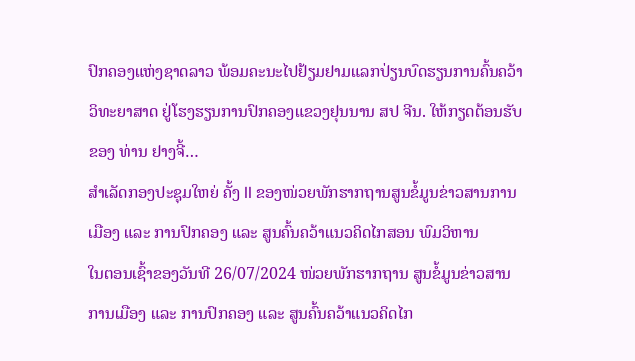ປົກຄອງແຫ່ງຊາດລາວ ພ້ອມຄະນະໄປຢ້ຽມຢາມແລກປ່ຽນບົດຮຽນການຄົ້ນຄວ້າວິທະຍາສາດ ຢູ່ໂຮງຮຽນການປົກຄອງແຂວງຢຸນນານ ສປ ຈີນ. ໃຫ້ກຽດຕ້ອນຮັບຂອງ ທ່ານ ຢາງຈີ້…
ສໍາເລັດກອງປະຊຸມໃຫຍ່ ຄັ້ງ II ຂອງໜ່ວຍພັກຮາກຖານສູນຂໍ້ມູນຂ່າວສານການເມືອງ ແລະ ການປົກຄອງ ແລະ ສູນຄົ້ນຄວ້າແນວຄິດໄກສອນ ພົມວິຫານ
ໃນຕອນເຊົ້າຂອງວັນທີ 26/07/2024 ໜ່ວຍພັກຮາກຖານ ສູນຂໍ້ມູນຂ່າວສານການເມືອງ ແລະ ການປົກຄອງ ແລະ ສູນຄົ້ນຄວ້າແນວຄິດໄກ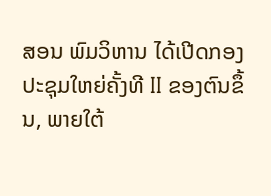ສອນ ພົມວິຫານ ໄດ້ເປີດກອງປະຊຸມໃຫຍ່ຄັ້ງທີ II ຂອງຕົນຂຶ້ນ, ພາຍໃຕ້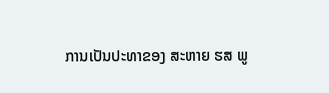ການເປັນປະທາຂອງ ສະຫາຍ ຮສ ພູ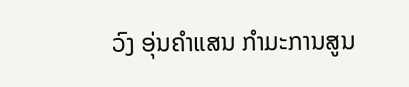ວົງ ອຸ່ນຄໍາແສນ ກໍາມະການສູນ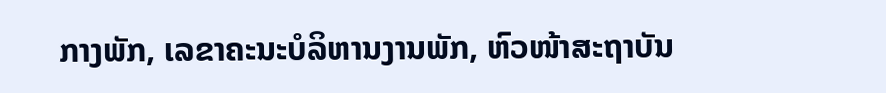ກາງພັກ, ເລຂາຄະນະບໍລິຫານງານພັກ, ຫົວໜ້າສະຖາບັນ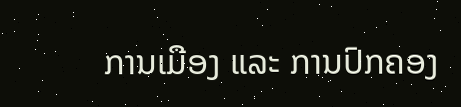ການເມືອງ ແລະ ການປົກຄອງ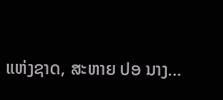ແຫ່ງຊາດ, ສະຫາຍ ປອ ນາງ…